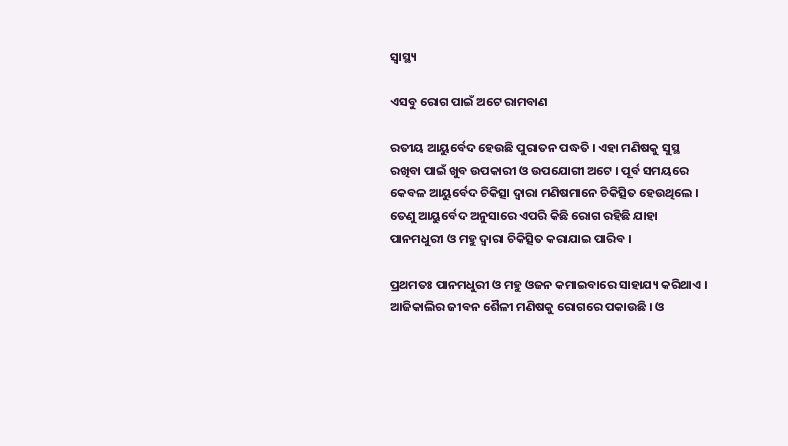ସ୍ୱାସ୍ଥ୍ୟ

ଏସବୁ ରୋଗ ପାଇଁ ଅଟେ ରାମବାଣ

ରତୀୟ ଆୟୁର୍ବେଦ ହେଉଛି ପୁରାତନ ପଦ୍ଧତି । ଏହା ମଣିଷକୁ ସୁସ୍ଥ ରଖିବା ପାଇଁ ଖୁବ ଉପକାରୀ ଓ ଉପଯୋଗୀ ଅଟେ । ପୂର୍ବ ସମୟରେ କେବଳ ଆୟୁର୍ବେଦ ଚିକିତ୍ସା ଦ୍ୱାରା ମଣିଷମାନେ ଚିକିତ୍ସିତ ହେଉଥିଲେ । ତେଣୁ ଆୟୁର୍ବେଦ ଅନୁସାରେ ଏପରି କିଛି ରୋଗ ରହିଛି ଯାହା ପାନମଧୁରୀ ଓ ମହୁ ଦ୍ୱାରା ଚିକିତ୍ସିତ କରାଯାଇ ପାରିବ ।

ପ୍ରଥମତଃ ପାନମଧୁରୀ ଓ ମହୁ ଓଜନ କମାଇବାରେ ସାହାଯ୍ୟ କରିଥାଏ । ଆଜିକାଲିର ଜୀବନ ଶୈଳୀ ମଣିଷକୁ ରୋଗରେ ପକାଉଛି । ଓ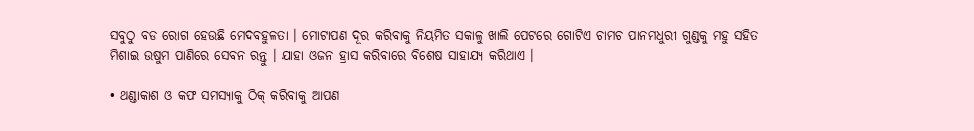ସବୁଠୁ ବଡ ରୋଗ ହେଉଛି ମେଦବହୁଳତା । ମୋଟାପଣ ଦୂର କରିବାକୁ ନିୟମିତ ସକାଳୁ ଖାଲି ପେଟରେ ଗୋଟିଏ ଚାମଚ ପାନମଧୁରୀ ଗୁଣ୍ଡକୁ ମହୁ ସହିତ ମିଶାଇ ଉଷୁମ ପାଣିରେ ସେବନ ରନ୍ତୁ । ଯାହା ଓଜନ ହ୍ରାସ କରିବାରେ ବିଶେଷ ସାହାଯ୍ୟ କରିଥାଏ ।

• ଥଣ୍ଡାକାଶ ଓ କଫ ସମସ୍ୟାକୁ ଠିକ୍ କରିବାକୁ ଆପଣ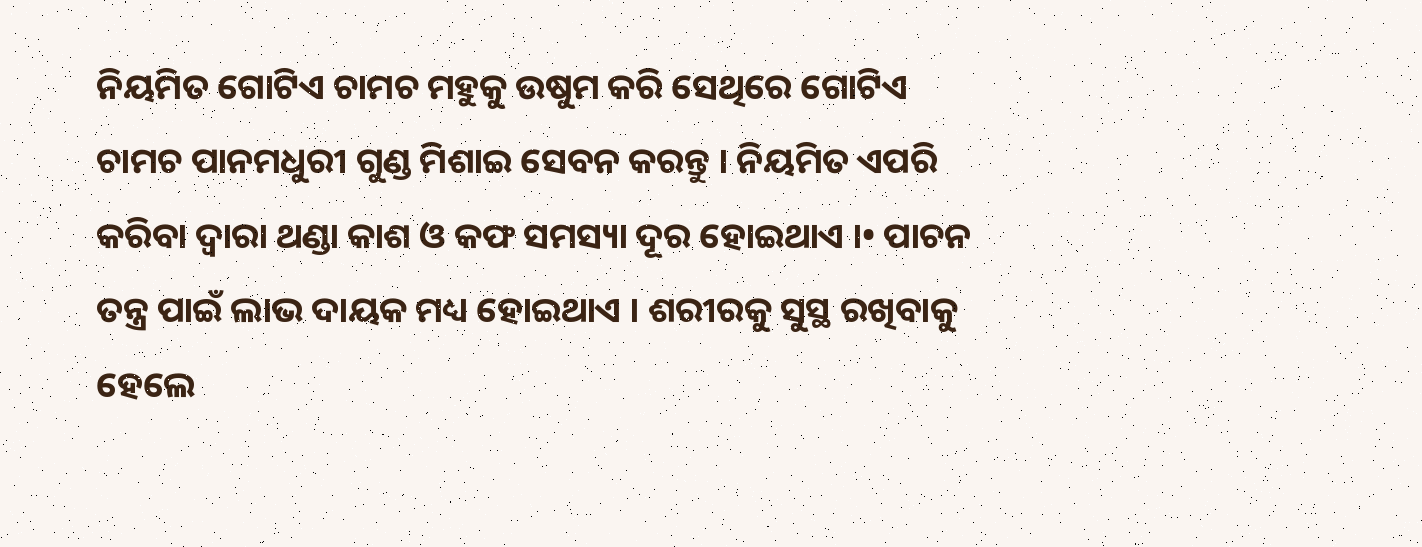ନିୟମିତ ଗୋଟିଏ ଚାମଚ ମହୁକୁ ଉଷୁମ କରି ସେଥିରେ ଗୋଟିଏ ଚାମଚ ପାନମଧୁରୀ ଗୁଣ୍ଡ ମିଶାଇ ସେବନ କରନ୍ତୁ । ନିୟମିତ ଏପରି କରିବା ଦ୍ୱାରା ଥଣ୍ଡା କାଶ ଓ କଫ ସମସ୍ୟା ଦୂର ହୋଇଥାଏ ।• ପାଚନ ତନ୍ତ୍ର ପାଇଁ ଲାଭ ଦାୟକ ମଧ୍ୟ ହୋଇଥାଏ । ଶରୀରକୁ ସୁସ୍ଥ ରଖିବାକୁ ହେଲେ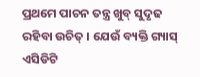ପ୍ରଥମେ ପାଚନ ତନ୍ତ୍ର ଖୁବ୍ ସୁଦୃଢ ରହିବା ଉଚିତ୍ । ଯେଉଁ ବ୍ୟକ୍ତି ଗ୍ୟାସ୍ ଏସିଡିଟି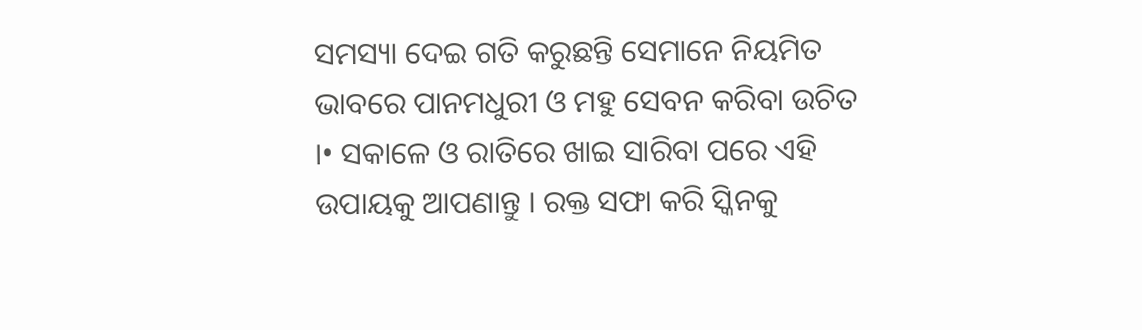ସମସ୍ୟା ଦେଇ ଗତି କରୁଛନ୍ତି ସେମାନେ ନିୟମିତ ଭାବରେ ପାନମଧୁରୀ ଓ ମହୁ ସେବନ କରିବା ଉଚିତ ।• ସକାଳେ ଓ ରାତିରେ ଖାଇ ସାରିବା ପରେ ଏହି ଉପାୟକୁ ଆପଣାନ୍ତୁ । ରକ୍ତ ସଫା କରି ସ୍କିନକୁ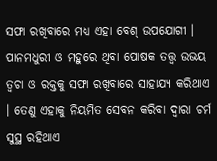ସଫା ରଖିବାରେ ମଧ୍ୟ ଏହା ବେଶ୍ ଉପଯୋଗୀ । ପାନମଧୁରୀ ଓ ମହୁରେ ଥିବା ପୋଷକ ତତ୍ତ୍ୱ ଉଭୟ ତ୍ୱଚା ଓ ରକ୍ତକୁ ସଫା ରଖିବାରେ ସାହାଯ୍ୟ କରିଥାଏ । ତେଣୁ ଏହାକୁ ନିୟମିତ ସେବନ କରିବା ଦ୍ୱାରା ଚର୍ମ ସୁସ୍ଥ ରହିଥାଏ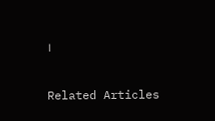।

Related Articles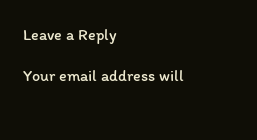Leave a Reply

Your email address will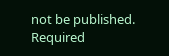not be published. Required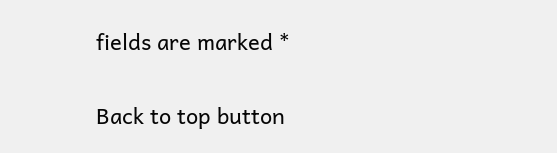fields are marked *

Back to top button